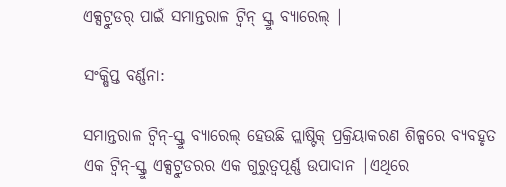ଏକ୍ସଟ୍ରୁଡର୍ ପାଇଁ ସମାନ୍ତରାଳ ଟ୍ୱିନ୍ ସ୍କ୍ରୁ ବ୍ୟାରେଲ୍ |

ସଂକ୍ଷିପ୍ତ ବର୍ଣ୍ଣନା:

ସମାନ୍ତରାଳ ଟ୍ୱିନ୍-ସ୍କ୍ରୁ ବ୍ୟାରେଲ୍ ହେଉଛି ପ୍ଲାଷ୍ଟିକ୍ ପ୍ରକ୍ରିୟାକରଣ ଶିଳ୍ପରେ ବ୍ୟବହୃତ ଏକ ଟ୍ୱିନ୍-ସ୍କ୍ରୁ ଏକ୍ସଟ୍ରୁଡରର ଏକ ଗୁରୁତ୍ୱପୂର୍ଣ୍ଣ ଉପାଦାନ |ଏଥିରେ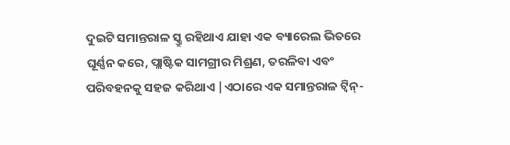ଦୁଇଟି ସମାନ୍ତରାଳ ସ୍କ୍ରୁ ରହିଥାଏ ଯାହା ଏକ ବ୍ୟାରେଲ ଭିତରେ ଘୂର୍ଣ୍ଣନ କରେ, ପ୍ଲାଷ୍ଟିକ ସାମଗ୍ରୀର ମିଶ୍ରଣ, ତରଳିବା ଏବଂ ପରିବହନକୁ ସହଜ କରିଥାଏ |ଏଠାରେ ଏକ ସମାନ୍ତରାଳ ଟ୍ୱିନ୍-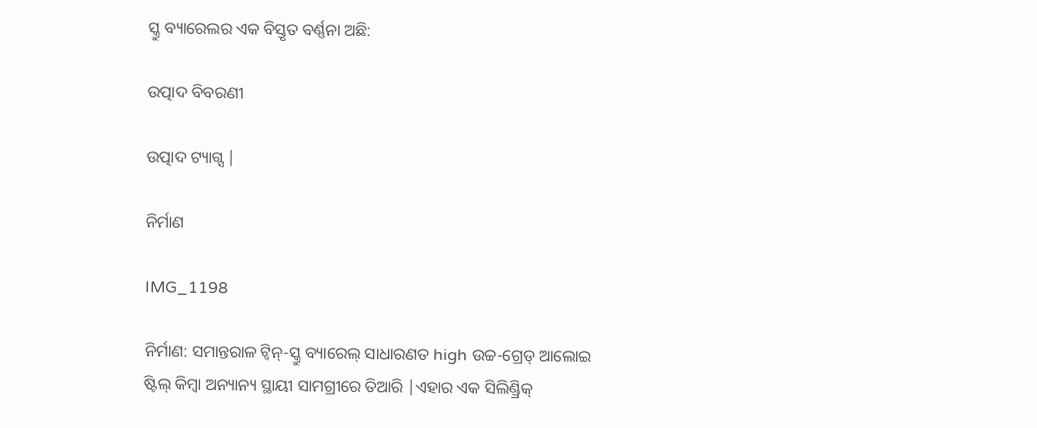ସ୍କ୍ରୁ ବ୍ୟାରେଲର ଏକ ବିସ୍ତୃତ ବର୍ଣ୍ଣନା ଅଛି:

ଉତ୍ପାଦ ବିବରଣୀ

ଉତ୍ପାଦ ଟ୍ୟାଗ୍ସ |

ନିର୍ମାଣ

IMG_1198

ନିର୍ମାଣ: ସମାନ୍ତରାଳ ଟ୍ୱିନ୍-ସ୍କ୍ରୁ ବ୍ୟାରେଲ୍ ସାଧାରଣତ high ଉଚ୍ଚ-ଗ୍ରେଡ୍ ଆଲୋଇ ଷ୍ଟିଲ୍ କିମ୍ବା ଅନ୍ୟାନ୍ୟ ସ୍ଥାୟୀ ସାମଗ୍ରୀରେ ତିଆରି |ଏହାର ଏକ ସିଲିଣ୍ଡ୍ରିକ୍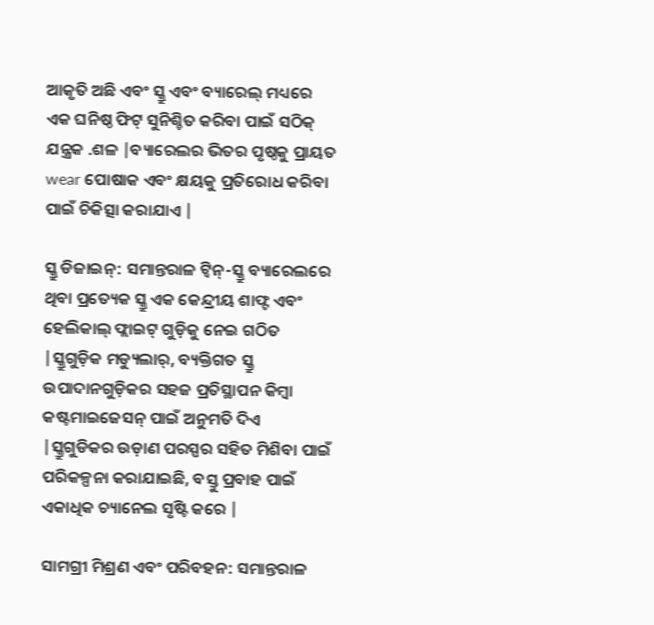ଆକୃତି ଅଛି ଏବଂ ସ୍କ୍ରୁ ଏବଂ ବ୍ୟାରେଲ୍ ମଧ୍ୟରେ ଏକ ଘନିଷ୍ଠ ଫିଟ୍ ସୁନିଶ୍ଚିତ କରିବା ପାଇଁ ସଠିକ୍ ଯନ୍ତ୍ରକ .ଶଳ |ବ୍ୟାରେଲର ଭିତର ପୃଷ୍ଠକୁ ପ୍ରାୟତ wear ପୋଷାକ ଏବଂ କ୍ଷୟକୁ ପ୍ରତିରୋଧ କରିବା ପାଇଁ ଚିକିତ୍ସା କରାଯାଏ |

ସ୍କ୍ରୁ ଡିଜାଇନ୍: ସମାନ୍ତରାଳ ଟ୍ୱିନ୍-ସ୍କ୍ରୁ ବ୍ୟାରେଲରେ ଥିବା ପ୍ରତ୍ୟେକ ସ୍କ୍ରୁ ଏକ କେନ୍ଦ୍ରୀୟ ଶାଫ୍ଟ ଏବଂ ହେଲିକାଲ୍ ଫ୍ଲାଇଟ୍ ଗୁଡ଼ିକୁ ନେଇ ଗଠିତ |ସ୍କ୍ରୁଗୁଡ଼ିକ ମଡ୍ୟୁଲାର୍, ବ୍ୟକ୍ତିଗତ ସ୍କ୍ରୁ ଉପାଦାନଗୁଡ଼ିକର ସହଜ ପ୍ରତିସ୍ଥାପନ କିମ୍ବା କଷ୍ଟମାଇଜେସନ୍ ପାଇଁ ଅନୁମତି ଦିଏ |ସ୍କ୍ରୁଗୁଡିକର ଉଡ଼ାଣ ପରସ୍ପର ସହିତ ମିଶିବା ପାଇଁ ପରିକଳ୍ପନା କରାଯାଇଛି, ବସ୍ତୁ ପ୍ରବାହ ପାଇଁ ଏକାଧିକ ଚ୍ୟାନେଲ ସୃଷ୍ଟି କରେ |

ସାମଗ୍ରୀ ମିଶ୍ରଣ ଏବଂ ପରିବହନ: ସମାନ୍ତରାଳ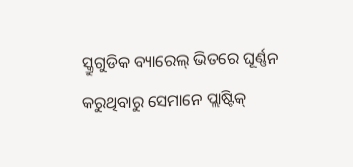ସ୍କ୍ରୁଗୁଡିକ ବ୍ୟାରେଲ୍ ଭିତରେ ଘୂର୍ଣ୍ଣନ କରୁଥିବାରୁ ସେମାନେ ପ୍ଲାଷ୍ଟିକ୍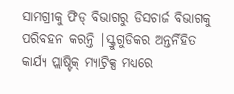ସାମଗ୍ରୀକୁ ଫିଡ୍ ବିଭାଗରୁ ଡିସଚାର୍ଜ ବିଭାଗକୁ ପରିବହନ କରନ୍ତି |ସ୍କ୍ରୁଗୁଡିକର ଅନ୍ତର୍ନିହିତ କାର୍ଯ୍ୟ ପ୍ଲାଷ୍ଟିକ୍ ମ୍ୟାଟ୍ରିକ୍ସ ମଧ୍ୟରେ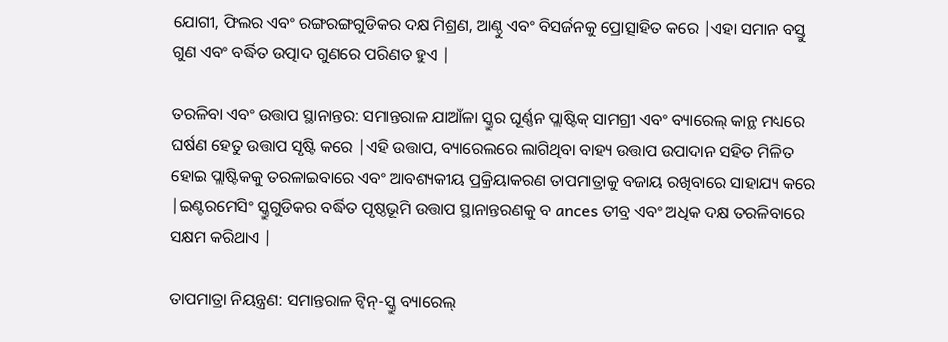ଯୋଗୀ, ଫିଲର ଏବଂ ରଙ୍ଗରଙ୍ଗଗୁଡିକର ଦକ୍ଷ ମିଶ୍ରଣ, ଆଣ୍ଠୁ ଏବଂ ବିସର୍ଜନକୁ ପ୍ରୋତ୍ସାହିତ କରେ |ଏହା ସମାନ ବସ୍ତୁ ଗୁଣ ଏବଂ ବର୍ଦ୍ଧିତ ଉତ୍ପାଦ ଗୁଣରେ ପରିଣତ ହୁଏ |

ତରଳିବା ଏବଂ ଉତ୍ତାପ ସ୍ଥାନାନ୍ତର: ସମାନ୍ତରାଳ ଯାଆଁଳା ସ୍କ୍ରୁର ଘୂର୍ଣ୍ଣନ ପ୍ଲାଷ୍ଟିକ୍ ସାମଗ୍ରୀ ଏବଂ ବ୍ୟାରେଲ୍ କାନ୍ଥ ମଧ୍ୟରେ ଘର୍ଷଣ ହେତୁ ଉତ୍ତାପ ସୃଷ୍ଟି କରେ |ଏହି ଉତ୍ତାପ, ବ୍ୟାରେଲରେ ଲାଗିଥିବା ବାହ୍ୟ ଉତ୍ତାପ ଉପାଦାନ ସହିତ ମିଳିତ ହୋଇ ପ୍ଲାଷ୍ଟିକକୁ ତରଳାଇବାରେ ଏବଂ ଆବଶ୍ୟକୀୟ ପ୍ରକ୍ରିୟାକରଣ ତାପମାତ୍ରାକୁ ବଜାୟ ରଖିବାରେ ସାହାଯ୍ୟ କରେ |ଇଣ୍ଟରମେସିଂ ସ୍କ୍ରୁଗୁଡିକର ବର୍ଦ୍ଧିତ ପୃଷ୍ଠଭୂମି ଉତ୍ତାପ ସ୍ଥାନାନ୍ତରଣକୁ ବ ances ତୀବ୍ର ଏବଂ ଅଧିକ ଦକ୍ଷ ତରଳିବାରେ ସକ୍ଷମ କରିଥାଏ |

ତାପମାତ୍ରା ନିୟନ୍ତ୍ରଣ: ସମାନ୍ତରାଳ ଟ୍ୱିନ୍-ସ୍କ୍ରୁ ବ୍ୟାରେଲ୍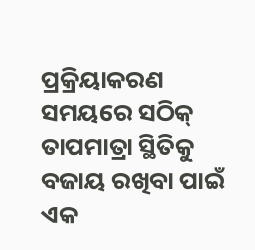ପ୍ରକ୍ରିୟାକରଣ ସମୟରେ ସଠିକ୍ ତାପମାତ୍ରା ସ୍ଥିତିକୁ ବଜାୟ ରଖିବା ପାଇଁ ଏକ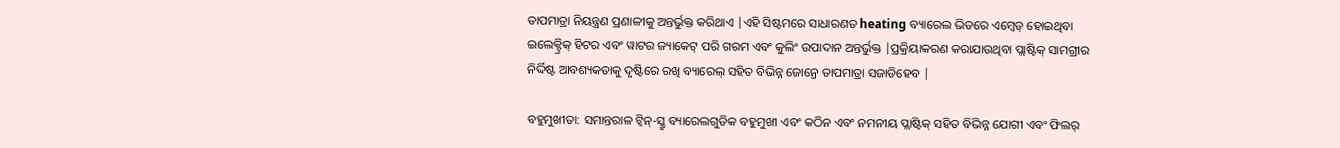ତାପମାତ୍ରା ନିୟନ୍ତ୍ରଣ ପ୍ରଣାଳୀକୁ ଅନ୍ତର୍ଭୁକ୍ତ କରିଥାଏ |ଏହି ସିଷ୍ଟମରେ ସାଧାରଣତ heating ବ୍ୟାରେଲ ଭିତରେ ଏମ୍ବେଡ୍ ହୋଇଥିବା ଇଲେକ୍ଟ୍ରିକ୍ ହିଟର ଏବଂ ୱାଟର ଜ୍ୟାକେଟ୍ ପରି ଗରମ ଏବଂ କୁଲିଂ ଉପାଦାନ ଅନ୍ତର୍ଭୁକ୍ତ |ପ୍ରକ୍ରିୟାକରଣ କରାଯାଉଥିବା ପ୍ଲାଷ୍ଟିକ୍ ସାମଗ୍ରୀର ନିର୍ଦ୍ଦିଷ୍ଟ ଆବଶ୍ୟକତାକୁ ଦୃଷ୍ଟିରେ ରଖି ବ୍ୟାରେଲ୍ ସହିତ ବିଭିନ୍ନ ଜୋନ୍ରେ ତାପମାତ୍ରା ସଜାଡିହେବ |

ବହୁମୁଖୀତା: ସମାନ୍ତରାଳ ଟ୍ୱିନ୍-ସ୍କ୍ରୁ ବ୍ୟାରେଲଗୁଡିକ ବହୁମୁଖୀ ଏବଂ କଠିନ ଏବଂ ନମନୀୟ ପ୍ଲାଷ୍ଟିକ୍ ସହିତ ବିଭିନ୍ନ ଯୋଗୀ ଏବଂ ଫିଲର୍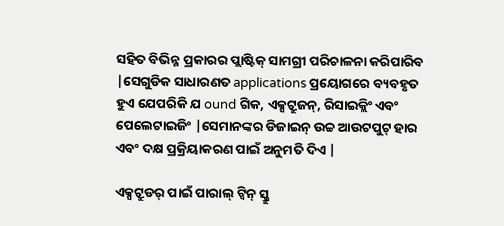ସହିତ ବିଭିନ୍ନ ପ୍ରକାରର ପ୍ଲାଷ୍ଟିକ୍ ସାମଗ୍ରୀ ପରିଚାଳନା କରିପାରିବ |ସେଗୁଡିକ ସାଧାରଣତ applications ପ୍ରୟୋଗରେ ବ୍ୟବହୃତ ହୁଏ ଯେପରିକି ଯ ound ଗିକ, ଏକ୍ସଟ୍ରୁଜନ୍, ରିସାଇକ୍ଲିଂ ଏବଂ ପେଲେଟାଇଜିଂ |ସେମାନଙ୍କର ଡିଜାଇନ୍ ଉଚ୍ଚ ଆଉଟପୁଟ୍ ହାର ଏବଂ ଦକ୍ଷ ପ୍ରକ୍ରିୟାକରଣ ପାଇଁ ଅନୁମତି ଦିଏ |

ଏକ୍ସଟ୍ରୁଡର୍ ପାଇଁ ପାରାଲ୍ ଟ୍ୱିନ୍ ସ୍କ୍ରୁ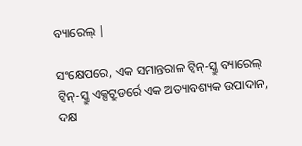ବ୍ୟାରେଲ୍ |

ସଂକ୍ଷେପରେ, ଏକ ସମାନ୍ତରାଳ ଟ୍ୱିନ୍-ସ୍କ୍ରୁ ବ୍ୟାରେଲ୍ ଟ୍ୱିନ୍-ସ୍କ୍ରୁ ଏକ୍ସଟ୍ରୁଡର୍ରେ ଏକ ଅତ୍ୟାବଶ୍ୟକ ଉପାଦାନ, ଦକ୍ଷ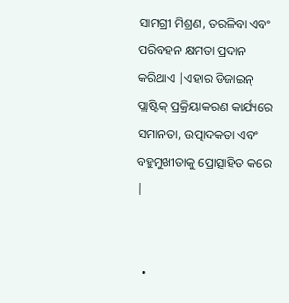ସାମଗ୍ରୀ ମିଶ୍ରଣ, ତରଳିବା ଏବଂ ପରିବହନ କ୍ଷମତା ପ୍ରଦାନ କରିଥାଏ |ଏହାର ଡିଜାଇନ୍ ପ୍ଲାଷ୍ଟିକ୍ ପ୍ରକ୍ରିୟାକରଣ କାର୍ଯ୍ୟରେ ସମାନତା, ଉତ୍ପାଦକତା ଏବଂ ବହୁମୁଖୀତାକୁ ପ୍ରୋତ୍ସାହିତ କରେ |


  •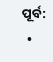ପୂର୍ବ:
  •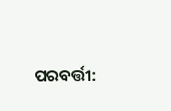ପରବର୍ତ୍ତୀ: